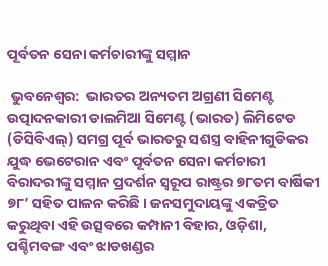ପୂର୍ବତନ ସେନା କର୍ମଚାରୀଙ୍କୁ ସମ୍ମାନ

 ଭୁବନେଶ୍ୱର:  ଭାରତର ଅନ୍ୟତମ ଅଗ୍ରଣୀ ସିମେଣ୍ଟ ଉତ୍ପାଦନକାରୀ ଡାଲମିଆ ସିମେଣ୍ଟ (ଭାରତ) ଲିମିଟେଡ (ଡିସିବିଏଲ୍‌) ସମଗ୍ର ପୂର୍ବ ଭାରତରୁ ସଶସ୍ତ୍ର ବାହିନୀଗୁଡିକର ଯୁଦ୍ଧ ଭେଟେରାନ ଏବଂ ପୂର୍ବତନ ସେନା କର୍ମଚାରୀ ବିରାଦରୀଙ୍କୁ ସମ୍ମାନ ପ୍ରଦର୍ଶନ ସ୍ୱରୂପ ରାଷ୍ଟ୍ରର ୭୮ତମ ବାର୍ଷିକୀ ୭୮’ ସହିତ ପାଳନ କରିଛି । ଜନସମୁଦାୟଙ୍କୁ ଏକତ୍ରିତ କରୁଥିବା ଏହି ଉତ୍ସବରେ କମ୍ପାନୀ ବିହାର, ଓଡ଼ିଶା, ପଶ୍ଚିମବଙ୍ଗ ଏବଂ ଝାଡଖଣ୍ଡର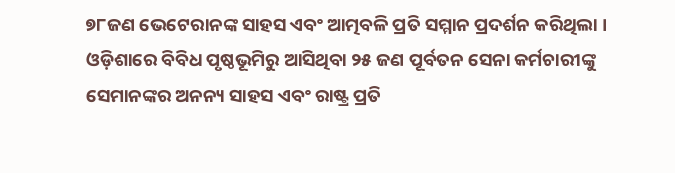୭୮ଜଣ ଭେଟେରାନଙ୍କ ସାହସ ଏବଂ ଆତ୍ମବଳି ପ୍ରତି ସମ୍ମାନ ପ୍ରଦର୍ଶନ କରିଥିଲା । ଓଡ଼ିଶାରେ ବିବିଧ ପୃଷ୍ଠଭୂମିରୁ ଆସିଥିବା ୨୫ ଜଣ ପୂର୍ବତନ ସେନା କର୍ମଚାରୀଙ୍କୁ ସେମାନଙ୍କର ଅନନ୍ୟ ସାହସ ଏବଂ ରାଷ୍ଟ୍ର ପ୍ରତି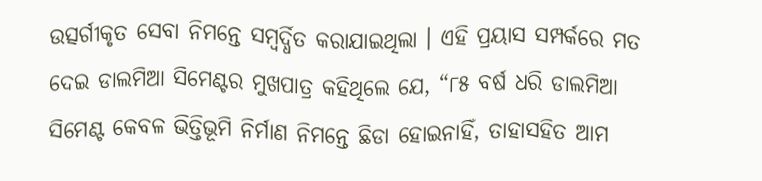ଉତ୍ସର୍ଗୀକୃତ ସେବା ନିମନ୍ତେ ସମ୍ବର୍ଦ୍ଧିତ କରାଯାଇଥିଲା । ଏହି ପ୍ରୟାସ ସମ୍ପର୍କରେ ମତ ଦେଇ ଡାଲମିଆ ସିମେଣ୍ଟର ମୁଖପାତ୍ର କହିଥିଲେ ଯେ, “୮୫ ବର୍ଷ ଧରି ଡାଲମିଆ ସିମେଣ୍ଟ କେବଳ ଭିତ୍ତିଭୂମି ନିର୍ମାଣ ନିମନ୍ତେ ଛିଡା ହୋଇନାହିଁ, ତାହାସହିତ ଆମ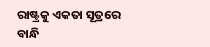ରାଷ୍ଟ୍ରକୁ ଏକତା ସୂତ୍ରରେ ବାନ୍ଧି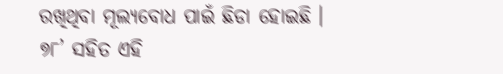ରଖିଥିବା ମୂଲ୍ୟବୋଧ ପାଇଁ ଛିଡା ହୋଇଛି । ୭୮’ ସହିତ ଏହି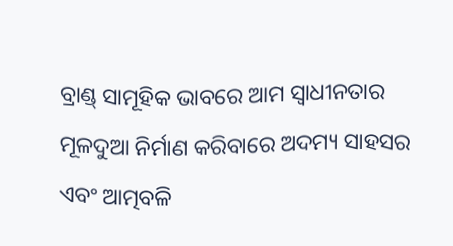ବ୍ରାଣ୍ଡ୍‌ ସାମୂହିକ ଭାବରେ ଆମ ସ୍ୱାଧୀନତାର ମୂଳଦୁଆ ନିର୍ମାଣ କରିବାରେ ଅଦମ୍ୟ ସାହସର ଏବଂ ଆତ୍ମବଳି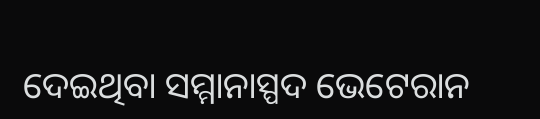ଦେଇଥିବା ସମ୍ମାନାସ୍ପଦ ଭେଟେରାନ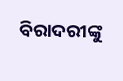ବିରାଦରୀଙ୍କୁ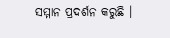ସମ୍ମାନ ପ୍ରଦର୍ଶନ କରୁଛି ।